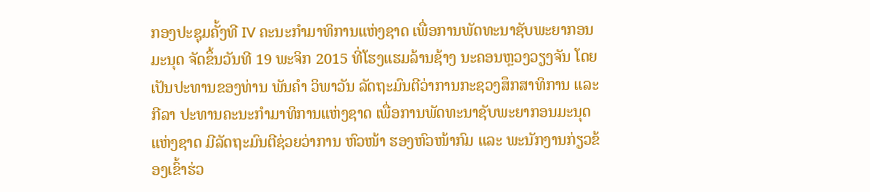ກອງປະຊຸມຄັ້ງທີ IV ຄະນະກຳມາທິການແຫ່ງຊາດ ເພື່ອການພັດທະນາຊັບພະຍາກອນມະນຸດ ຈັດຂຶ້ນວັນທີ 19 ພະຈິກ 2015 ທີ່ໂຮງແຮມລ້ານຊ້າງ ນະຄອນຫຼວງວຽງຈັນ ໂດຍເປັນປະທານຂອງທ່ານ ພັນຄຳ ວິພາວັນ ລັດຖະມົນຕີວ່າການກະຊວງສຶກສາທິການ ແລະ ກີລາ ປະທານຄະນະກຳມາທິການແຫ່ງຊາດ ເພື່ອການພັດທະນາຊັບພະຍາກອນມະນຸດແຫ່ງຊາດ ມີລັດຖະມົນຕີຊ່ວຍວ່າການ ຫົວໜ້າ ຮອງຫົວໜ້າກົມ ແລະ ພະນັກງານກ່ຽວຂ້ອງເຂົ້າຮ່ວ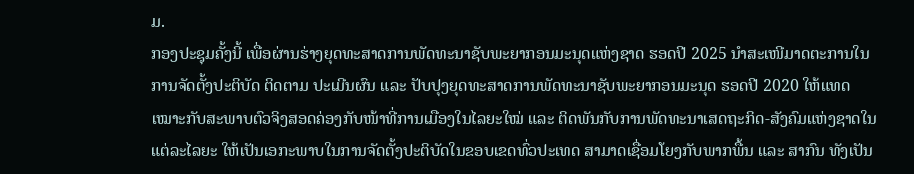ມ.
ກອງປະຊຸມຄັ້ງນີ້ ເພື່ອຜ່ານຮ່າງຍຸດທະສາດການພັດທະນາຊັບພະຍາກອນມະນຸດແຫ່ງຊາດ ຮອດປີ 2025 ນຳສະເໜີມາດຕະການໃນການຈັດຕັ້ງປະຕິບັດ ຕິດຕາມ ປະເມີນຜົນ ແລະ ປັບປຸງຍຸດທະສາດການພັດທະນາຊັບພະຍາກອນມະນຸດ ຮອດປີ 2020 ໃຫ້ແທດເໝາະກັບສະພາບຕົວຈິງສອດຄ່ອງກັບໜ້າທີ່ການເມືອງໃນໄລຍະໃໝ່ ແລະ ຕິດພັນກັບການພັດທະນາເສດຖະກິດ-ສັງຄົມແຫ່ງຊາດໃນແຕ່ລະໄລຍະ ໃຫ້ເປັນເອກະພາບໃນການຈັດຕັ້ງປະຕິບັດໃນຂອບເຂດທົ່ວປະເທດ ສາມາດເຊື່ອມໂຍງກັບພາກພື້ນ ແລະ ສາກົນ ທັງເປັນ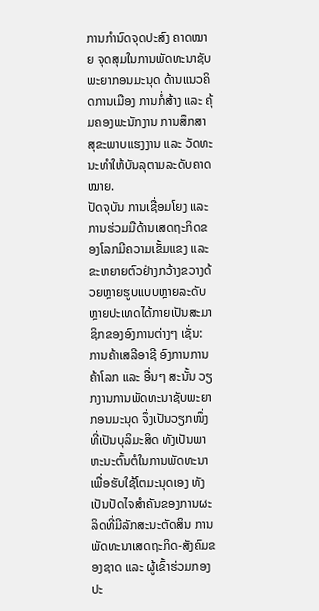ການກຳນົດຈຸດປະສົງ ຄາດໝາຍ ຈຸດສຸມໃນການພັດທະນາຊັບພະຍາກອນມະນຸດ ດ້ານແນວຄິດການເມືອງ ການກໍ່ສ້າງ ແລະ ຄຸ້ມຄອງພະນັກງານ ການສຶກສາ ສຸຂະພາບແຮງງານ ແລະ ວັດທະນະທຳໃຫ້ບັນລຸຕາມລະດັບຄາດໝາຍ.
ປັດຈຸບັນ ການເຊື່ອມໂຍງ ແລະ ການຮ່ວມມືດ້ານເສດຖະກິດຂອງໂລກມີຄວາມເຂັ້ມແຂງ ແລະ ຂະຫຍາຍຕົວຢ່າງກວ້າງຂວາງດ້ວຍຫຼາຍຮູບແບບຫຼາຍລະດັບ ຫຼາຍປະເທດໄດ້ກາຍເປັນສະມາຊິກຂອງອົງການຕ່າງໆ ເຊັ່ນ: ການຄ້າເສລີອາຊີ ອົງການການຄ້າໂລກ ແລະ ອື່ນໆ ສະນັ້ນ ວຽກງານການພັດທະນາຊັບພະຍາກອນມະນຸດ ຈຶ່ງເປັນວຽກໜຶ່ງທີ່ເປັນບຸລິມະສິດ ທັງເປັນພາຫະນະຕົ້ນຕໍໃນການພັດທະນາ ເພື່ອຮັບໃຊ້ໂຕມະນຸດເອງ ທັງເປັນປັດໄຈສຳຄັນຂອງການຜະລິດທີ່ມີລັກສະນະຕັດສິນ ການພັດທະນາເສດຖະກິດ-ສັງຄົມຂອງຊາດ ແລະ ຜູ້ເຂົ້າຮ່ວມກອງປະ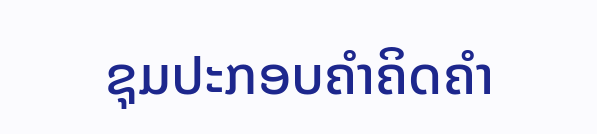ຊຸມປະກອບຄຳຄິດຄຳ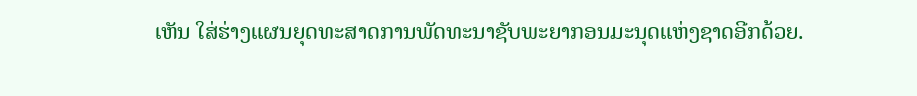ເຫັນ ໃສ່ຮ່າງແຜນຍຸດທະສາດການພັດທະນາຊັບພະຍາກອນມະນຸດແຫ່ງຊາດອີກດ້ວຍ.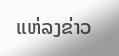ແຫ່ລງຂ່າວ